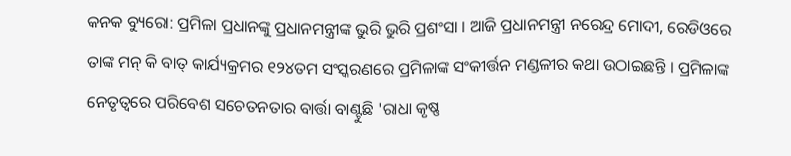କନକ ବ୍ୟୁରୋ: ପ୍ରମିଳା ପ୍ରଧାନଙ୍କୁ ପ୍ରଧାନମନ୍ତ୍ରୀଙ୍କ ଭୁରି ଭୁରି ପ୍ରଶଂସା । ଆଜି ପ୍ରଧାନମନ୍ତ୍ରୀ ନରେନ୍ଦ୍ର ମୋଦୀ, ରେଡିଓରେ ତାଙ୍କ ମନ୍ କି ବାତ୍ କାର୍ଯ୍ୟକ୍ରମର ୧୨୪ତମ ସଂସ୍କରଣରେ ପ୍ରମିଳାଙ୍କ ସଂକୀର୍ତ୍ତନ ମଣ୍ଡଳୀର କଥା ଉଠାଇଛନ୍ତି । ପ୍ରମିଳାଙ୍କ ନେତୃତ୍ୱରେ ପରିବେଶ ସଚେତନତାର ବାର୍ତ୍ତା ବାଣ୍ଟୁଛି 'ରାଧା କୃଷ୍ଣ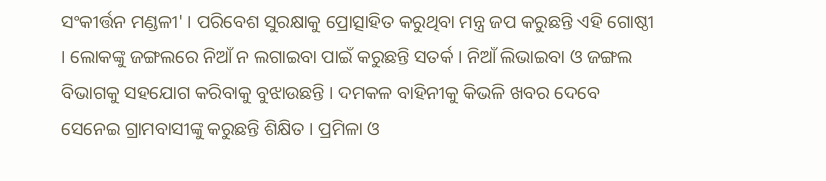ସଂକୀର୍ତ୍ତନ ମଣ୍ଡଳୀ' । ପରିବେଶ ସୁରକ୍ଷାକୁ ପ୍ରୋତ୍ସାହିତ କରୁଥିବା ମନ୍ତ୍ର ଜପ କରୁଛନ୍ତି ଏହି ଗୋଷ୍ଠୀ । ଲୋକଙ୍କୁ ଜଙ୍ଗଲରେ ନିଆଁ ନ ଲଗାଇବା ପାଇଁ କରୁଛନ୍ତି ସତର୍କ । ନିଆଁ ଲିଭାଇବା ଓ ଜଙ୍ଗଲ ବିଭାଗକୁ ସହଯୋଗ କରିବାକୁ ବୁଝାଉଛନ୍ତି । ଦମକଳ ବାହିନୀକୁ କିଭଳି ଖବର ଦେବେ ସେନେଇ ଗ୍ରାମବାସୀଙ୍କୁ କରୁଛନ୍ତି ଶିକ୍ଷିତ । ପ୍ରମିଳା ଓ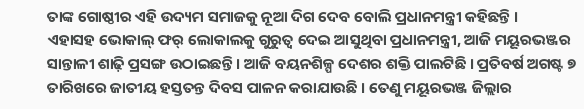ତାଙ୍କ ଗୋଷ୍ଠୀର ଏହି ଉଦ୍ୟମ ସମାଜକୁ ନୂଆ ଦିଗ ଦେବ ବୋଲି ପ୍ରଧାନମନ୍ତ୍ରୀ କହିଛନ୍ତି ।
ଏହାସହ ଭୋକାଲ୍ ଫର୍ ଲୋକାଲକୁ ଗୁରୁତ୍ୱ ଦେଇ ଆସୁଥିବା ପ୍ରଧାନମନ୍ତ୍ରୀ, ଆଜି ମୟୂରଭଞ୍ଜର ସାନ୍ତାଳୀ ଶାଢ଼ି ପ୍ରସଙ୍ଗ ଉଠାଇଛନ୍ତି । ଆଜି ବୟନଶିଳ୍ପ ଦେଶର ଶକ୍ତି ପାଲଟିଛି । ପ୍ରତିବର୍ଷ ଅଗଷ୍ଟ ୭ ତାରିଖରେ ଜାତୀୟ ହସ୍ତତନ୍ତ ଦିବସ ପାଳନ କରାଯାଉଛି । ତେଣୁ ମୟୂରଭଞ୍ଜ ଜିଲ୍ଲାର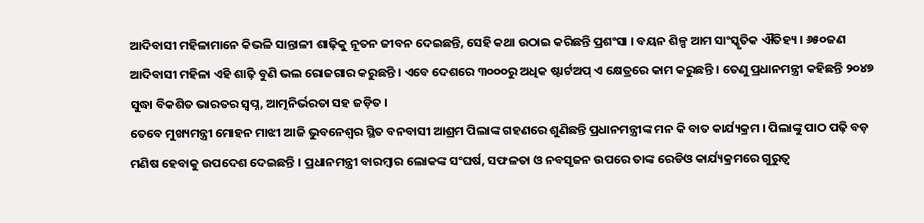ଆଦିବାସୀ ମହିଳାମାନେ କିଭଳି ସାନ୍ତାଳୀ ଶାଢ଼ିକୁ ନୂତନ ଜୀବନ ଦେଇଛନ୍ତି, ସେହି କଥା ଉଠାଇ କରିଛନ୍ତି ପ୍ରଶଂସା । ବୟନ ଶିଳ୍ପ ଆମ ସାଂସ୍କୃତିକ ଐତିହ୍ୟ । ୬୫୦ଜଣ ଆଦିବାସୀ ମହିଳା ଏହି ଶାଢ଼ି ବୁଣି ଭଲ ରୋଜଗାର କରୁଛନ୍ତି । ଏବେ ଦେଶରେ ୩୦୦୦ରୁ ଅଧିକ ଷ୍ଟାର୍ଟଅପ୍ ଏ କ୍ଷେତ୍ରରେ କାମ କରୁଛନ୍ତି । ତେଣୁ ପ୍ରଧାନମନ୍ତ୍ରୀ କହିଛନ୍ତି ୨୦୪୭ ସୁଦ୍ଧା ବିକଶିତ ଭାରତର ସ୍ୱପ୍ନ, ଆତ୍ମନିର୍ଭରତା ସହ ଜଡ଼ିତ ।
ତେବେ ମୁଖ୍ୟମନ୍ତ୍ରୀ ମୋହନ ମାଝୀ ଆଜି ଭୁବନେଶ୍ୱର ସ୍ଥିତ ବନବାସୀ ଆଶ୍ରମ ପିଲାଙ୍କ ଗହଣରେ ଶୁଣିଛନ୍ତି ପ୍ରଧାନମନ୍ତ୍ରୀଙ୍କ ମନ କି ବାତ କାର୍ଯ୍ୟକ୍ରମ । ପିଲାଙ୍କୁ ପାଠ ପଢ଼ି ବଡ଼ ମଣିଷ ହେବାକୁ ଉପଦେଶ ଦେଇଛନ୍ତି । ପ୍ରଧାନମନ୍ତ୍ରୀ ବାରମ୍ୱାର ଲୋକଙ୍କ ସଂଘର୍ଷ, ସଫଳତା ଓ ନବସୃଜନ ଉପରେ ତାଙ୍କ ରେଡିଓ କାର୍ଯ୍ୟକ୍ରମରେ ଗୁରୁତ୍ୱ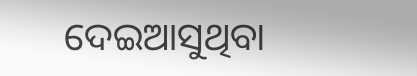ଦେଇଆସୁଥିବା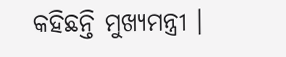କହିଛନ୍ତି ମୁଖ୍ୟମନ୍ତ୍ରୀ ।